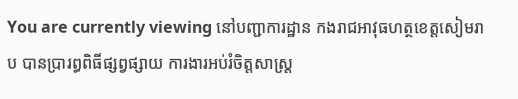You are currently viewing នៅបញ្ជាការដ្ឋាន កងរាជអាវុធហត្ថខេត្តសៀមរាប បានប្រារព្ធពិធីផ្សព្វផ្សាយ ការងារអប់រំចិត្តសាស្ត្រ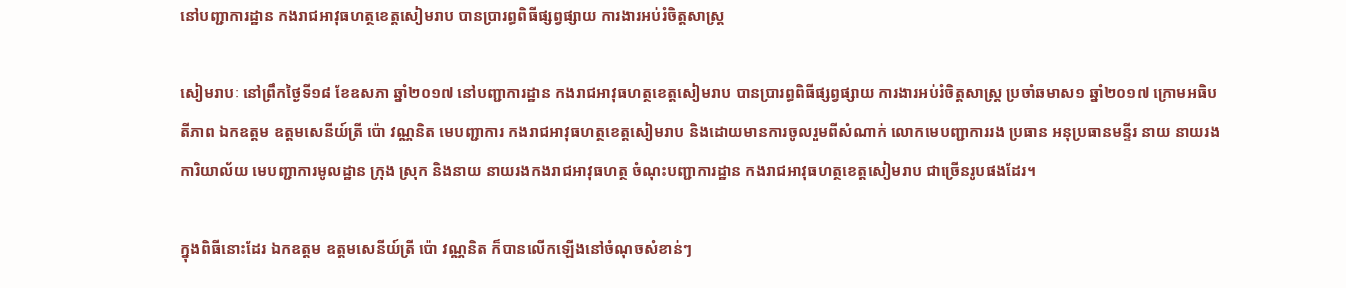នៅបញ្ជាការដ្ឋាន កងរាជអាវុធហត្ថខេត្តសៀមរាប បានប្រារព្ធពិធីផ្សព្វផ្សាយ ការងារអប់រំចិត្តសាស្ត្រ

សៀមរាបៈ នៅព្រឹកថ្ងៃទី១៨ ខែឧសភា ឆ្នាំ២០១៧ នៅបញ្ជាការដ្ឋាន កងរាជអាវុធហត្ថខេត្តសៀមរាប បានប្រារព្ធពិធីផ្សព្វផ្សាយ ការងារអប់រំចិត្តសាស្ត្រ ប្រចាំឆមាស១ ឆ្នាំ២០១៧ ក្រោមអធិបតីភាព ឯកឧត្តម ឧត្តមសេនីយ៍ត្រី ប៉ោ វណ្ណនិត មេបញ្ជាការ កងរាជអាវុធហត្ថខេត្តសៀមរាប និងដោយមានការចូលរួមពីសំណាក់ លោកមេបញ្ជាការរង ប្រធាន អនុប្រធានមន្ទីរ នាយ នាយរងការិយាល័យ មេបញ្ជាការមូលដ្ឋាន ក្រុង ស្រុក និងនាយ នាយរងកងរាជអាវុធហត្ថ ចំណុះបញ្ជាការដ្ឋាន កងរាជអាវុធហត្ថខេត្តសៀមរាប ជាច្រើនរូបផងដែរ។

ក្នុងពិធីនោះដែរ ឯកឧត្តម ឧត្តមសេនីយ៍ត្រី ប៉ោ វណ្ណនិត ក៏បានលើកឡើងនៅចំណុចសំខាន់ៗ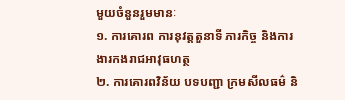មួយចំនួនរួមមានៈ
១. ការគោរព ការនុវត្តតួនាទី ភារកិច្ច និងការងារកងរាជអាវុធហត្ថ
២. ការគោរពវិន័យ បទបញ្ជា ក្រមសីលធម៌ និ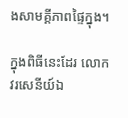ងសាមគ្គីភាពផ្ទៃក្នុង។

ក្នុងពិធីនេះដែរ លោកវរសេនីយ៍ឯ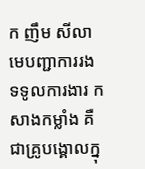ក ញឹម សីលា មេបញ្ជាការរង ទទូលការងារ កសាងកម្លាំង គឺជាគ្រូបង្គោលក្នុ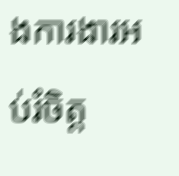ងការងារអប់រំចិត្ត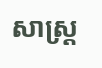សាស្រ្ត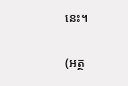នេះ។


(អត្ថ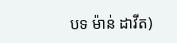បទ ម៉ាន់ ដាវីត)